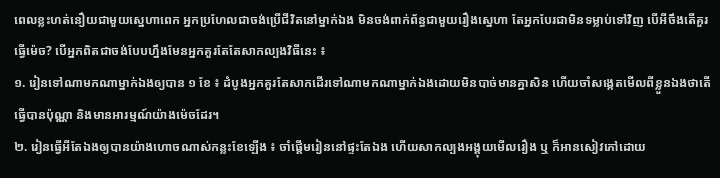ពេលខ្លះហត់នឿយជាមួយស្នេហាពេក អ្នកប្រហែលជាចង់ប្រើជីវិតនៅម្នាក់ឯង មិនចង់ពាក់ព័ន្ធជាមួយរឿងស្នេហា តែអ្នកបែរជាមិនទម្លាប់ទៅវិញ បើអីចឹងតើគួរធ្វើម៉េច? បើអ្នកពិតជាចង់បែបហ្នឹងមែនអ្នកគួរតែតែសាកល្បងវិធីនេះ ៖
១. រៀនទៅណាមកណាម្នាក់ឯងឲ្យបាន ១ ខែ ៖ ដំបូងអ្នកគួរតែសាកដើរទៅណាមកណាម្នាក់ឯងដោយមិនបាច់មានគ្នាសិន ហើយចាំសង្កេតមើលពីខ្លួនឯងថាតើធ្វើបានប៉ុណ្ណា និងមានអារម្មណ៍យ៉ាងម៉េចដែរ។
២. រៀនធ្វើអីតែឯងឲ្យបានយ៉ាងហោចណាស់កន្លះខែឡើង ៖ ចាំផ្ដើមរៀននៅផ្ទះតែឯង ហើយសាកល្បងអង្គុយមើលរឿង ឬ ក៏អានសៀវភៅដោយ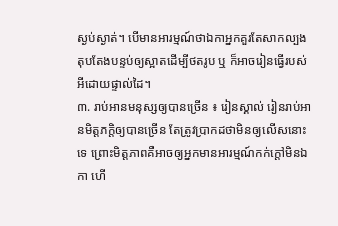ស្ងប់ស្ងាត់។ បើមានអារម្មណ៍ថាឯកាអ្នកគួរតែសាកល្បងតុបតែងបន្ទប់ឲ្យស្អាតដើម្បីថតរូប ឬ ក៏អាចរៀនធ្វើរបស់អីដោយផ្ទាល់ដៃ។
៣. រាប់អានមនុស្សឲ្យបានច្រើន ៖ រៀនស្គាល់ រៀនរាប់អានមិត្តភក្តិឲ្យបានច្រើន តែត្រូវប្រាកដថាមិនឲ្យលើសនោះទេ ព្រោះមិត្តភាពគឺអាចឲ្យអ្នកមានអារម្មណ៍កក់ក្ដៅមិនឯកា ហើ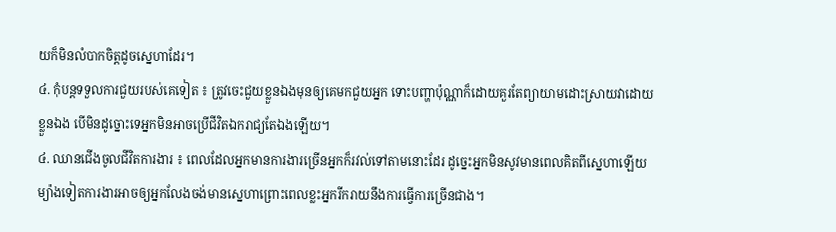យក៏មិនលំបាកចិត្តដូចស្នេហាដែរ។
៤. កុំបន្តទទួលការជួយរបស់គេទៀត ៖ ត្រូវចេះជួយខ្លួនឯងមុនឲ្យគេមកជួយអ្នក ទោះបញ្ហាប៉ុណ្ណាក៏ដោយគួរតែព្យាយាមដោះស្រាយវាដោយខ្លួនឯង បើមិនដូច្នោះទេអ្នកមិនអាចប្រើជីវិតឯករាជ្យតែឯងឡើយ។
៤. ឈានជើងចូលជីវិតការងារ ៖ ពេលដែលអ្នកមានការងារច្រើនអ្នកក៏រវល់ទៅតាមនោះដែរ ដូច្នេះអ្នកមិនសូវមានពេលគិតពីស្នេហាឡើយ ម្យ៉ាងទៀតការងារអាចឲ្យអ្នកលែងចង់មានស្នេហាព្រោះពេលខ្លះអ្នករីករាយនឹងការធ្វើការច្រើនជាង។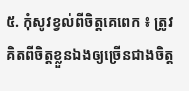៥. កុំសូវខ្វល់ពីចិត្តគេពេក ៖ ត្រូវគិតពីចិត្តខ្លួនឯងឲ្យច្រើនជាងចិត្ត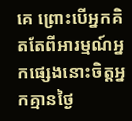គេ ព្រោះបើអ្នកគិតតែពីអារម្មណ៍អ្នកផ្សេងនោះចិត្តអ្នកគ្មានថ្ងៃ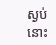ស្ងប់នោះ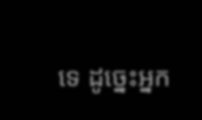ទេ ដូច្នេះអ្នក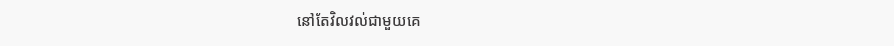នៅតែវិលវល់ជាមួយគេ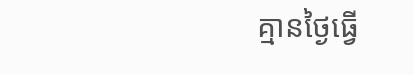គ្មានថ្ងៃធ្វើ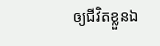ឲ្យជីវិតខ្លួនឯ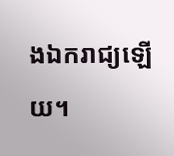ងឯករាជ្យឡើយ។